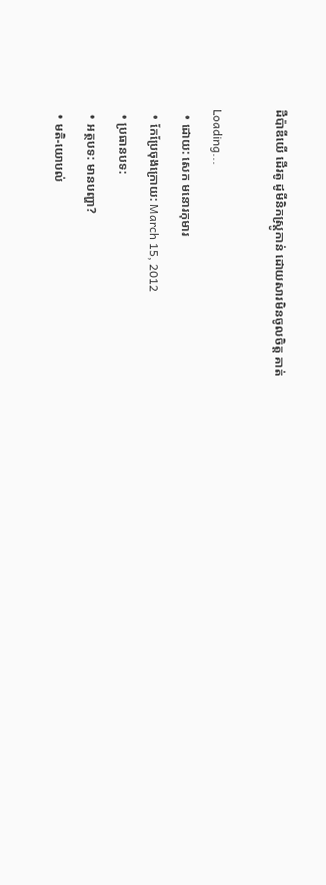ដឺប៉ាឌីយើ ដើរតូ ដូមីនិកស្ត្រូកាន់ ដោយសារមិនចូលចិត្ត គាត់

Loading...
  • ដោយ: សេក មនោរកុមារ
  • កែប្រែចុងក្រោយ: March 15, 2012
  • ប្រធានបទ:
  • អត្ថបទ: មានបញ្ហា?
  • មតិ-យោបល់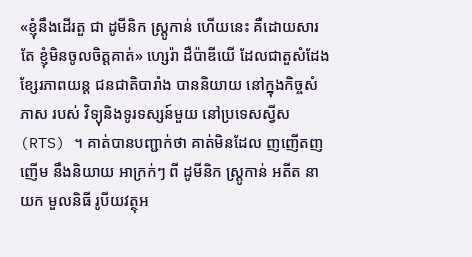«ខ្ញុំនឹងដើរតួ ជា ដូមីនិក ស្ត្រូកាន់ ហើយនេះ គឺដោយសារតែ ខ្ញុំមិនចូលចិត្តគាត់» ហ្សេរ៉ា ដឺប៉ាឌីយើ ដែលជាតួសំដែង ខ្សែរភាពយន្ត ជនជាតិបារាំង បាននិយាយ នៅក្នុងកិច្ចសំភាស របស់ វិទ្យុនិងទូរទស្សន៍មួយ នៅប្រទេសស្វីស (RTS) ។ គាត់បានបញ្ជាក់ថា គាត់មិនដែល ញញើតញញើម នឹងនិយាយ អាក្រក់ៗ ពី ដូមីនិក ស្ត្រូកាន់ អតីត នាយក មួលនិធី រូបីយវត្ថុអ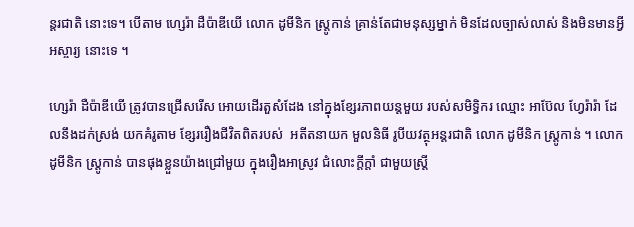ន្តរជាតិ នោះទេ។ បើតាម ហ្សេរ៉ា ដឺប៉ាឌីយើ លោក ដូមីនិក ស្ត្រូកាន់ គ្រាន់តែជាមនុស្សម្នាក់ មិនដែលច្បាស់លាស់ និងមិនមានអ្វីអស្ចារ្យ នោះទេ ។

ហ្សេរ៉ា ដឺប៉ាឌីយើ ត្រូវបានជ្រើសរើស អោយដើរតួសំដែង នៅក្នុងខ្សែរភាពយន្តមួយ របស់សមិទ្ធិករ ឈ្មោះ អាប៊ែល ហ្វែរ៉ារ៉ា ដែលនឹងដក់ស្រង់ យកគំរូតាម ខ្សែររឿងជីវិតពិតរបស់  អតីតនាយក មួលនិធី រូបីយវត្ថុអន្តរជាតិ លោក ដូមីនិក ស្ត្រូកាន់ ។ លោក ដូមីនិក ស្ត្រូកាន់ បានផុងខ្លួនយ៉ាងជ្រៅមួយ ក្នុងរឿងអាស្រូវ ជំលោះក្ដីក្ដាំ ជាមួយស្ត្រី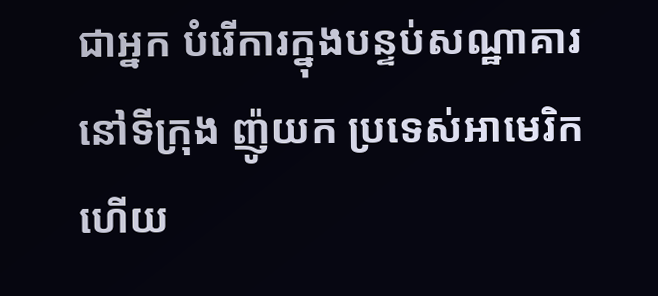ជាអ្នក បំរើការក្នុងបន្ទប់សណ្ឋាគារ នៅទីក្រុង ញ៉ូយក ប្រទេស់អាមេរិក ហើយ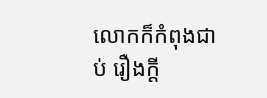លោកក៏កំពុងជាប់ រឿងក្ដី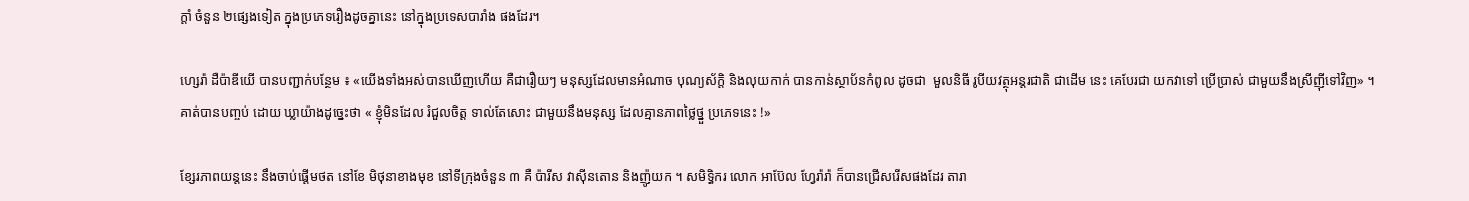ក្ដាំ ចំនួន ២ផ្សេងទៀត ក្នុងប្រភេទរឿងដូចគ្នានេះ នៅក្នុងប្រទេសបារាំង ផងដែរ។

ហ្សេរ៉ា ដឺប៉ាឌីយើ បានបញ្ជាក់បន្ថែម ៖ «យើងទាំងអស់បានឃើញហើយ គឺជារឿយៗ មនុស្សដែលមានអំណាច បុណ្យស័ក្តិ និងលុយកាក់ បានកាន់ស្ថាប័នកំពូល ដូចជា  មួលនិធី រូបីយវត្ថុអន្តរជាតិ ជាដើម នេះ គេបែរជា យកវាទៅ ប្រើប្រាស់ ជាមួយនឹងស្រីញ៉ីទៅវិញ» ។ គាត់បានបញ្ចប់ ដោយ ឃ្លាយ៉ាងដូច្នេះថា « ខ្ញុំមិនដែល រំជួលចិត្ត ទាល់តែសោះ ជាមួយនឹងមនុស្ស ដែលគ្មានភាពថ្លៃថ្នួ ប្រភេទនេះ !»

ខ្សែរភាពយន្ដនេះ នឹងចាប់ផ្ដើមថត នៅខែ មិថុនាខាងមុខ នៅទីក្រុងចំនួន ៣ គឺ ប៉ារីស វាស៊ីនតោន និងញ៉ូយក ។ សមិទ្ធិករ លោក អាប៊ែល ហ្វែរ៉ារ៉ា ក៏បានជ្រើសរើសផងដែរ តារា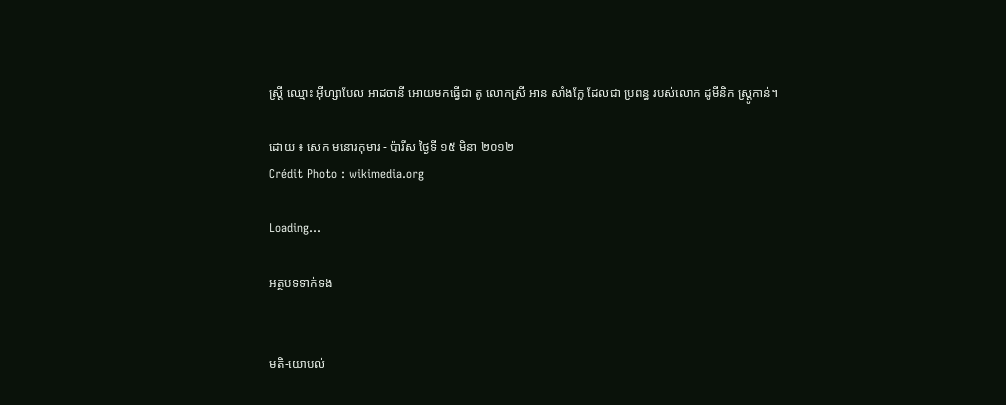ស្រ្តី ឈ្មោះ អ៊ីហ្សាបែល អាដចានី អោយមកធ្វើជា តូ លោកស្រី អាន សាំងក្លែ ដែលជា ប្រពន្ធ របស់លោក ដូមីនិក ស្ត្រូកាន់។

ដោយ ៖ សេក មនោរកុមារ - ប៉ារីស ថ្ងៃទី ១៥ មិនា ២០១២
Crédit Photo : wikimedia.org

Loading...

អត្ថបទទាក់ទង


មតិ-យោបល់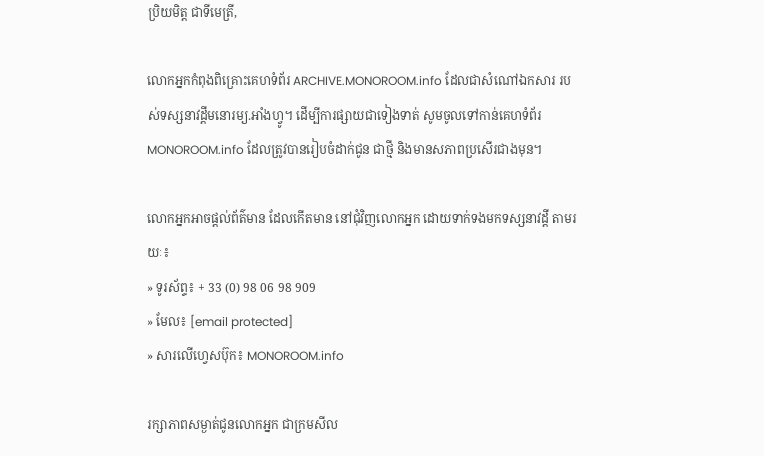ប្រិយមិត្ត ជាទីមេត្រី,

លោកអ្នកកំពុងពិគ្រោះគេហទំព័រ ARCHIVE.MONOROOM.info ដែលជាសំណៅឯកសារ របស់ទស្សនាវដ្ដីមនោរម្យ.អាំងហ្វូ។ ដើម្បីការផ្សាយជាទៀងទាត់ សូមចូលទៅកាន់គេហទំព័រ MONOROOM.info ដែលត្រូវបានរៀបចំដាក់ជូន ជាថ្មី និងមានសភាពប្រសើរជាងមុន។

លោកអ្នកអាចផ្ដល់ព័ត៌មាន ដែលកើតមាន នៅជុំវិញលោកអ្នក ដោយទាក់ទងមកទស្សនាវដ្ដី តាមរយៈ៖
» ទូរស័ព្ទ៖ + 33 (0) 98 06 98 909
» មែល៖ [email protected]
» សារលើហ្វេសប៊ុក៖ MONOROOM.info

រក្សាភាពសម្ងាត់ជូនលោកអ្នក ជាក្រមសីល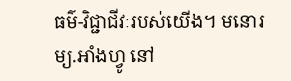ធម៌-វិជ្ជាជីវៈរបស់យើង។ មនោរម្យ.អាំងហ្វូ នៅ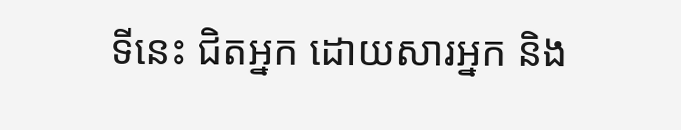ទីនេះ ជិតអ្នក ដោយសារអ្នក និង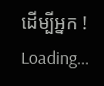ដើម្បីអ្នក !
Loading...